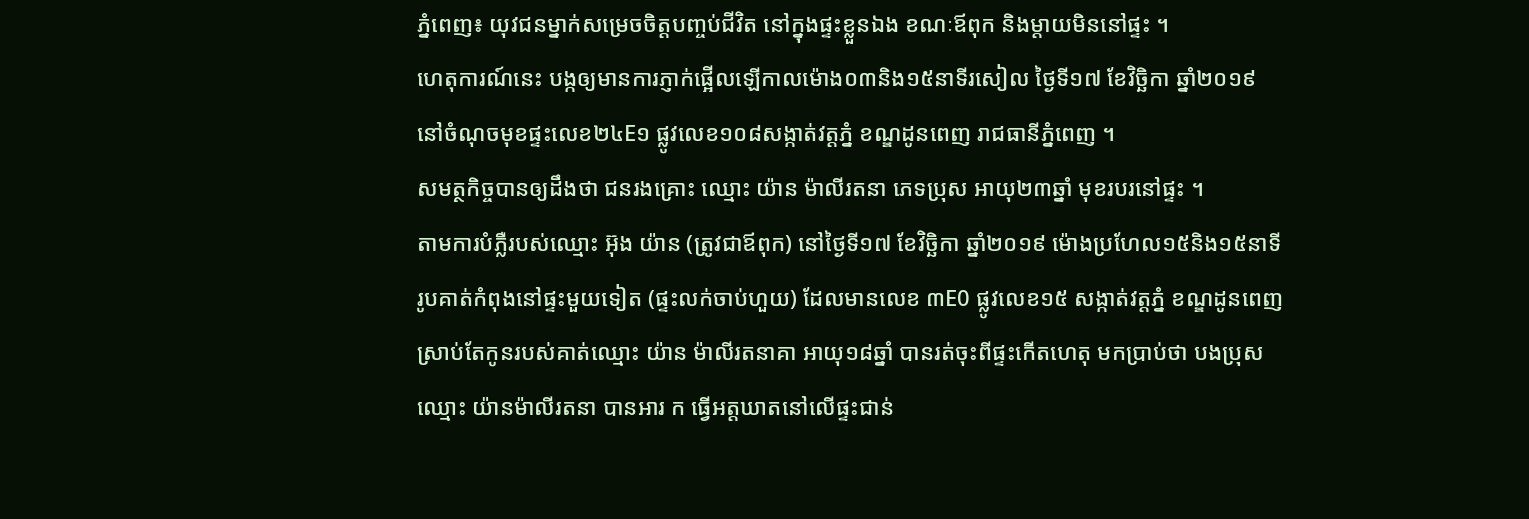ភ្នំពេញ៖ យុវជនម្នាក់សម្រេចចិត្តបញ្ចប់ជីវិត នៅក្នុងផ្ទះខ្លួនឯង ខណៈឪពុក និងម្តាយមិននៅផ្ទះ ។
ហេតុការណ៍នេះ បង្កឲ្យមានការភ្ញាក់ផ្អើលឡើកាលម៉ោង០៣និង១៥នាទីរសៀល ថ្ងៃទី១៧ ខែវិច្ឆិកា ឆ្នាំ២០១៩ នៅចំណុចមុខផ្ទះលេខ២៤E១ ផ្លូវលេខ១០៨សង្កាត់វត្តភ្នំ ខណ្ឌដូនពេញ រាជធានីភ្នំពេញ ។
សមត្ថកិច្ចបានឲ្យដឹងថា ជនរងគ្រោះ ឈ្មោះ យ៉ាន ម៉ាលីរតនា ភេទប្រុស អាយុ២៣ឆ្នាំ មុខរបរនៅផ្ទះ ។
តាមការបំភ្លឺរបស់ឈ្មោះ អ៊ុង យ៉ាន (ត្រូវជាឪពុក) នៅថ្ងៃទី១៧ ខែវិច្ឆិកា ឆ្នាំ២០១៩ ម៉ោងប្រហែល១៥និង១៥នាទី រូបគាត់កំពុងនៅផ្ទះមួយទៀត (ផ្ទះលក់ចាប់ហួយ) ដែលមានលេខ ៣E0 ផ្លូវលេខ១៥ សង្កាត់វត្តភ្នំ ខណ្ឌដូនពេញ ស្រាប់តែកូនរបស់គាត់ឈ្មោះ យ៉ាន ម៉ាលីរតនាគា អាយុ១៨ឆ្នាំ បានរត់ចុះពីផ្ទះកើតហេតុ មកប្រាប់ថា បងប្រុស ឈ្មោះ យ៉ានម៉ាលីរតនា បានអារ ក ធ្វើអត្តឃាតនៅលើផ្ទះជាន់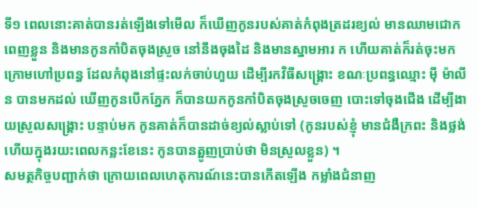ទី១ ពេលនោះគាត់បានរត់ឡើងទៅមើល ក៏ឃើញកូនរបស់គាត់កំពុងត្រដរខ្យល់ មានឈាមជោកពេញខ្លួន និងមានកូនកាំបិតចុងស្រួច នៅនឹងចុងដៃ និងមានស្នាមអារ ក ហើយគាត់ក៏រត់ចុះមកក្រោមហៅប្រពន្ធ ដែលកំពុងនៅផ្ទះលក់ចាប់ហួយ ដើម្បីរកវិធីសង្គ្រោះ ខណៈប្រពន្ធឈ្មោះ មុី ម៉ាលីន បានមកដល់ ឃើញកូនបើកភ្នែក ក៏បានយកកូនកាំបិតចុងស្រួចចេញ បោះទៅចុងជើង ដើម្បីងាយស្រួលសង្គ្រោះ បន្ទាប់មក កូនគាត់ក៏បានដាច់ខ្យល់ស្លាប់ទៅ (កូនរបស់ខ្ញុំ មានជំងឺក្រពះ និងថ្លង់ ហើយក្នុងរយះពេលកន្លះខែនេះ កូនបានត្អូញប្រាប់ថា មិនស្រួលខ្លួន) ។
សមត្ថកិច្ចបញ្ជាក់ថា ក្រោយពេលហេតុការណ៍នេះបានកើតឡើង កម្លាំងជំនាញ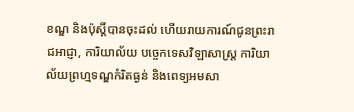ខណ្ឌ និងប៉ុស្តិ៍បានចុះដល់ ហើយរាយការណ៍ជូនព្រះរាជអាជ្ញា, ការិយាល័យ បច្ចេកទេសវិឡាសាស្រ្ត ការិយាល័យព្រហ្មទណ្ឌកំរិតធ្ងន់ និងពេទ្យអមសា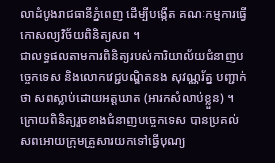លាដំបូងរាជធានីភ្នំពេញ ដើម្បីបង្កើត គណៈកម្មការធ្វើកោសល្យវិច័យពិនិត្យសព ។
ជាលទ្ធផលតាមការពិនិត្យរបស់ការិយាល័យជំនាញបច្ចេកទេស និងលោកវេជ្ជបណ្ឌិតនង សុវណ្ណរ័ត្ន បញ្ជាក់ថា សពស្លាប់ដោយអត្តឃាត (អារកសំលាប់ខ្លួន) ។
ក្រោយពិនិត្យរួចខាងជំនាញបច្ចេកទេស បានប្រគល់សពអោយក្រុមគ្រួសារយកទៅធ្វើបុណ្យ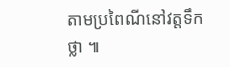តាមប្រពៃណីនៅវត្តទឹកថ្លា ៕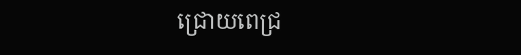ជ្រោយពេជ្រ